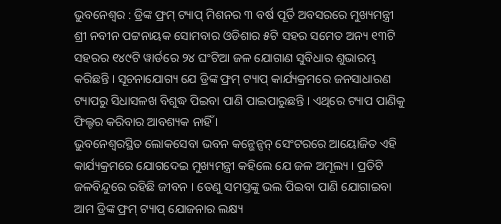ଭୁବନେଶ୍ୱର : ଡ୍ରିଙ୍କ ଫ୍ରମ୍ ଟ୍ୟାପ୍ ମିଶନର ୩ ବର୍ଷ ପୂର୍ତି ଅବସରରେ ମୁଖ୍ୟମନ୍ତ୍ରୀ ଶ୍ରୀ ନବୀନ ପଟ୍ଟନାୟକ ସୋମବାର ଓଡିଶାର ୫ଟି ସହର ସମେତ ଅନ୍ୟ ୧୩ଟି ସହରର ୧୪୯ଟି ୱାର୍ଡରେ ୨୪ ଘଂଟିଆ ଜଳ ଯୋଗାଣ ସୁବିଧାର ଶୁଭାରମ୍ଭ କରିଛନ୍ତି । ସୂଚନାଯୋଗ୍ୟ ଯେ ଡ୍ରିଙ୍କ ଫ୍ରମ୍ ଟ୍ୟାପ୍ କାର୍ଯ୍ୟକ୍ରମରେ ଜନସାଧାରଣ ଟ୍ୟାପରୁ ସିଧାସଳଖ ବିଶୁଦ୍ଧ ପିଇବା ପାଣି ପାଇପାରୁଛନ୍ତି । ଏଥିରେ ଟ୍ୟାପ ପାଣିକୁ ଫିଲ୍ଟର କରିବାର ଆବଶ୍ୟକ ନାହିଁ ।
ଭୁବନେଶ୍ୱରସ୍ଥିତ ଲୋକସେବା ଭବନ କନ୍ଭେନ୍ସନ୍ ସେଂଟରରେ ଆୟୋଜିତ ଏହି କାର୍ଯ୍ୟକ୍ରମରେ ଯୋଗଦେଇ ମୁଖ୍ୟମନ୍ତ୍ରୀ କହିଲେ ଯେ ଜଳ ଅମୂଲ୍ୟ । ପ୍ରତିଟି ଜଳବିନ୍ଦୁରେ ରହିଛି ଜୀବନ । ତେଣୁ ସମସ୍ତଙ୍କୁ ଭଲ ପିଇବା ପାଣି ଯୋଗାଇବା ଆମ ଡ୍ରିଙ୍କ ଫ୍ରମ୍ ଟ୍ୟାପ୍ ଯୋଜନାର ଲକ୍ଷ୍ୟ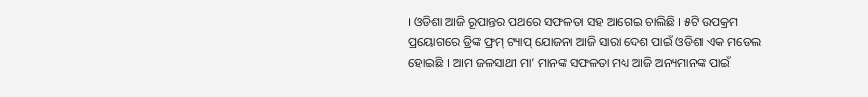। ଓଡିଶା ଆଜି ରୂପାନ୍ତର ପଥରେ ସଫଳତା ସହ ଆଗେଇ ଚାଲିଛି । ୫ଟି ଉପକ୍ରମ ପ୍ରୟୋଗରେ ଡ୍ରିଙ୍କ ଫ୍ରମ୍ ଟ୍ୟାପ୍ ଯୋଜନା ଆଜି ସାରା ଦେଶ ପାଇଁ ଓଡିଶା ଏକ ମଡେଲ ହୋଇଛି । ଆମ ଜଳସାଥୀ ମା’ ମାନଙ୍କ ସଫଳତା ମଧ୍ୟ ଆଜି ଅନ୍ୟମାନଙ୍କ ପାଇଁ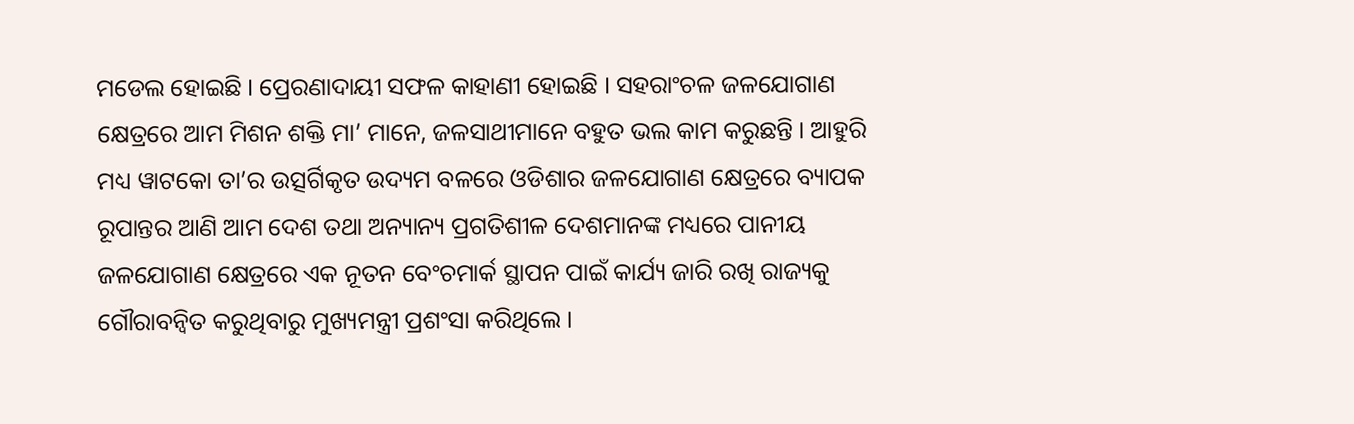ମଡେଲ ହୋଇଛି । ପ୍ରେରଣାଦାୟୀ ସଫଳ କାହାଣୀ ହୋଇଛି । ସହରାଂଚଳ ଜଳଯୋଗାଣ କ୍ଷେତ୍ରରେ ଆମ ମିଶନ ଶକ୍ତି ମା’ ମାନେ, ଜଳସାଥୀମାନେ ବହୁତ ଭଲ କାମ କରୁଛନ୍ତି । ଆହୁରି ମଧ୍ୟ ୱାଟକୋ ତା’ର ଉତ୍ସର୍ଗିକୃତ ଉଦ୍ୟମ ବଳରେ ଓଡିଶାର ଜଳଯୋଗାଣ କ୍ଷେତ୍ରରେ ବ୍ୟାପକ ରୂପାନ୍ତର ଆଣି ଆମ ଦେଶ ତଥା ଅନ୍ୟାନ୍ୟ ପ୍ରଗତିଶୀଳ ଦେଶମାନଙ୍କ ମଧ୍ୟରେ ପାନୀୟ ଜଳଯୋଗାଣ କ୍ଷେତ୍ରରେ ଏକ ନୂତନ ବେଂଚମାର୍କ ସ୍ଥାପନ ପାଇଁ କାର୍ଯ୍ୟ ଜାରି ରଖି ରାଜ୍ୟକୁ ଗୌରାବନ୍ୱିତ କରୁଥିବାରୁ ମୁଖ୍ୟମନ୍ତ୍ରୀ ପ୍ରଶଂସା କରିଥିଲେ ।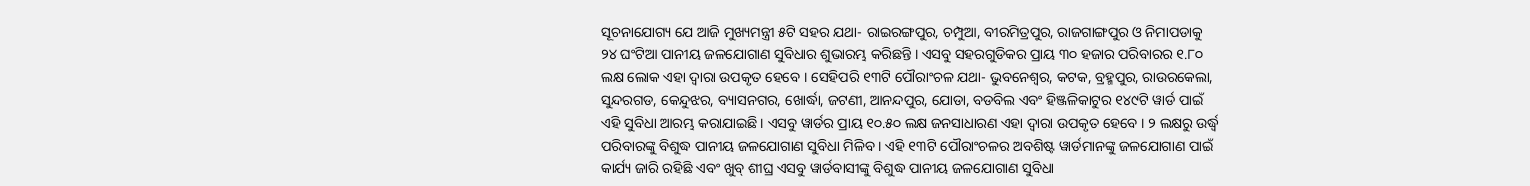ସୂଚନାଯୋଗ୍ୟ ଯେ ଆଜି ମୁଖ୍ୟମନ୍ତ୍ରୀ ୫ଟି ସହର ଯଥା- ରାଇରଙ୍ଗପୁର, ଚମ୍ପୁଆ, ବୀରମିତ୍ରପୁର, ରାଜଗାଙ୍ଗପୁର ଓ ନିମାପଡାକୁ ୨୪ ଘଂଟିଆ ପାନୀୟ ଜଳଯୋଗାଣ ସୁବିଧାର ଶୁଭାରମ୍ଭ କରିଛନ୍ତି । ଏସବୁ ସହରଗୁଡିକର ପ୍ରାୟ ୩୦ ହଜାର ପରିବାରର ୧.୮୦ ଲକ୍ଷ ଲୋକ ଏହା ଦ୍ୱାରା ଉପକୃତ ହେବେ । ସେହିପରି ୧୩ଟି ପୌରାଂଚଳ ଯଥା- ଭୁବନେଶ୍ୱର, କଟକ, ବ୍ରହ୍ମପୁର, ରାଉରକେଲା, ସୁନ୍ଦରଗଡ, କେନ୍ଦୁଝର, ବ୍ୟାସନଗର, ଖୋର୍ଦ୍ଧା, ଜଟଣୀ, ଆନନ୍ଦପୁର, ଯୋଡା, ବଡବିଲ ଏବଂ ହିଞ୍ଜଳିକାଟୁର ୧୪୯ଟି ୱାର୍ଡ ପାଇଁ ଏହି ସୁବିଧା ଆରମ୍ଭ କରାଯାଇଛି । ଏସବୁ ୱାର୍ଡର ପ୍ରାୟ ୧୦.୫୦ ଲକ୍ଷ ଜନସାଧାରଣ ଏହା ଦ୍ୱାରା ଉପକୃତ ହେବେ । ୨ ଲକ୍ଷରୁ ଉର୍ଦ୍ଧ୍ୱ ପରିବାରଙ୍କୁ ବିଶୁଦ୍ଧ ପାନୀୟ ଜଳଯୋଗାଣ ସୁବିଧା ମିଳିବ । ଏହି ୧୩ଟି ପୌରାଂଚଳର ଅବଶିଷ୍ଟ ୱାର୍ଡମାନଙ୍କୁ ଜଳଯୋଗାଣ ପାଇଁ କାର୍ଯ୍ୟ ଜାରି ରହିଛି ଏବଂ ଖୁବ୍ ଶୀଘ୍ର ଏସବୁ ୱାର୍ଡବାସୀଙ୍କୁ ବିଶୁଦ୍ଧ ପାନୀୟ ଜଳଯୋଗାଣ ସୁବିଧା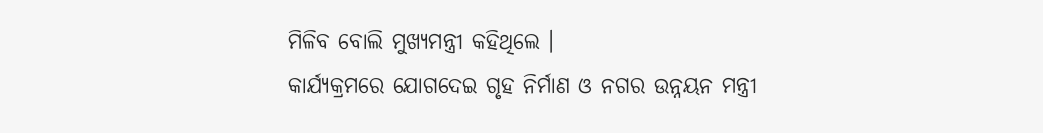ମିଳିବ ବୋଲି ମୁଖ୍ୟମନ୍ତ୍ରୀ କହିଥିଲେ ।
କାର୍ଯ୍ୟକ୍ରମରେ ଯୋଗଦେଇ ଗୃହ ନିର୍ମାଣ ଓ ନଗର ଉନ୍ନୟନ ମନ୍ତ୍ରୀ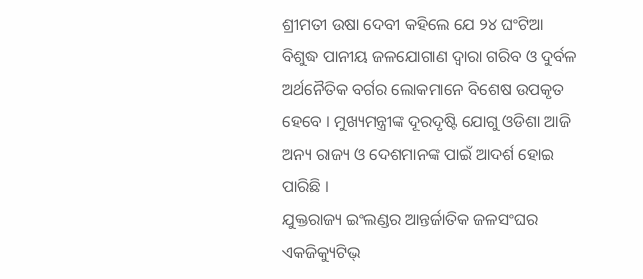ଶ୍ରୀମତୀ ଉଷା ଦେବୀ କହିଲେ ଯେ ୨୪ ଘଂଟିଆ ବିଶୁଦ୍ଧ ପାନୀୟ ଜଳଯୋଗାଣ ଦ୍ୱାରା ଗରିବ ଓ ଦୁର୍ବଳ ଅର୍ଥନୈତିକ ବର୍ଗର ଲୋକମାନେ ବିଶେଷ ଉପକୃତ ହେବେ । ମୁଖ୍ୟମନ୍ତ୍ରୀଙ୍କ ଦୂରଦୃଷ୍ଟି ଯୋଗୁ ଓଡିଶା ଆଜି ଅନ୍ୟ ରାଜ୍ୟ ଓ ଦେଶମାନଙ୍କ ପାଇଁ ଆଦର୍ଶ ହୋଇ ପାରିଛି ।
ଯୁକ୍ତରାଜ୍ୟ ଇଂଲଣ୍ଡର ଆନ୍ତର୍ଜାତିକ ଜଳସଂଘର ଏକଜିକ୍ୟୁଟିଭ୍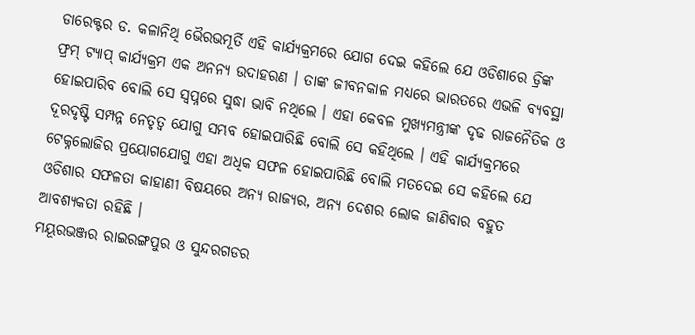ଡାରେକ୍ଟର ଡ. କଳାନିଥି ଭୈରଭମୂର୍ତି ଏହି କାର୍ଯ୍ୟକ୍ରମରେ ଯୋଗ ଦେଇ କହିଲେ ଯେ ଓଡିଶାରେ ଡ୍ରିଙ୍କ ଫ୍ରମ୍ ଟ୍ୟାପ୍ କାର୍ଯ୍ୟକ୍ରମ ଏକ ଅନନ୍ୟ ଉଦାହରଣ । ତାଙ୍କ ଜୀବନକାଳ ମଧ୍ୟରେ ଭାରତରେ ଏଭଳି ବ୍ୟବସ୍ଥା ହୋଇପାରିବ ବୋଲି ସେ ସ୍ୱପ୍ନରେ ସୁଦ୍ଧା ଭାବି ନଥିଲେ । ଏହା କେବଳ ମୁଖ୍ୟମନ୍ତ୍ରୀଙ୍କ ଦୃଢ ରାଜନୈତିକ ଓ ଦୂରଦୃଷ୍ଟି ସମ୍ପନ୍ନ ନେତୃତ୍ୱ ଯୋଗୁ ସମ୍ଭବ ହୋଇପାରିଛି ବୋଲି ସେ କହିଥିଲେ । ଏହି କାର୍ଯ୍ୟକ୍ରମରେ ଟେକ୍ନଲୋଜିର ପ୍ରୟୋଗଯୋଗୁ ଏହା ଅଧିକ ସଫଳ ହୋଇପାରିଛି ବୋଲି ମତଦେଇ ସେ କହିଲେ ଯେ ଓଡିଶାର ସଫଳତା କାହାଣୀ ବିଷୟରେ ଅନ୍ୟ ରାଜ୍ୟର, ଅନ୍ୟ ଦେଶର ଲୋକ ଜାଣିବାର ବହୁତ ଆବଶ୍ୟକତା ରହିଛି ।
ମୟୂରଭଞ୍ଜର ରାଇରଙ୍ଗପୁର ଓ ସୁନ୍ଦରଗଡର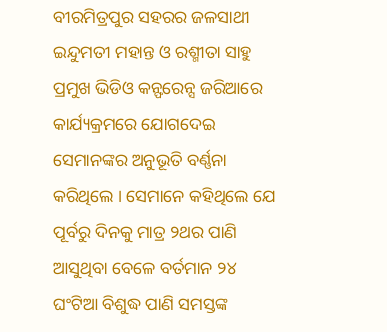ବୀରମିତ୍ରପୁର ସହରର ଜଳସାଥୀ ଇନ୍ଦୁମତୀ ମହାନ୍ତ ଓ ରଶ୍ମୀତା ସାହୁ ପ୍ରମୁଖ ଭିଡିଓ କନ୍ଫରେନ୍ସ ଜରିଆରେ କାର୍ଯ୍ୟକ୍ରମରେ ଯୋଗଦେଇ ସେମାନଙ୍କର ଅନୁଭୂତି ବର୍ଣ୍ଣନା କରିଥିଲେ । ସେମାନେ କହିଥିଲେ ଯେ ପୂର୍ବରୁ ଦିନକୁ ମାତ୍ର ୨ଥର ପାଣି ଆସୁଥିବା ବେଳେ ବର୍ତମାନ ୨୪ ଘଂଟିଆ ବିଶୁଦ୍ଧ ପାଣି ସମସ୍ତଙ୍କ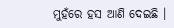ମୁହଁରେ ହସ ଆଣି ଦେଇଛି ।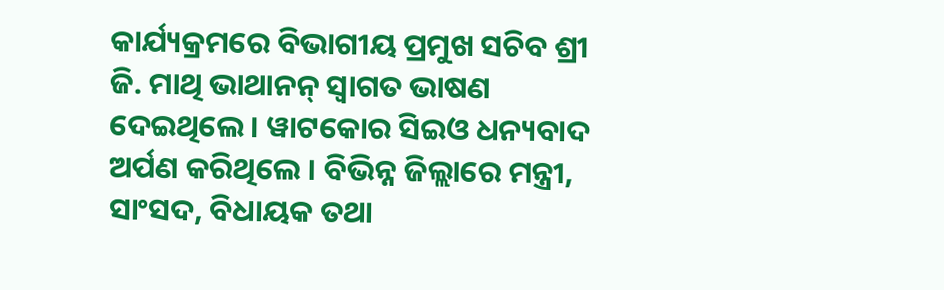କାର୍ଯ୍ୟକ୍ରମରେ ବିଭାଗୀୟ ପ୍ରମୁଖ ସଚିବ ଶ୍ରୀ ଜି. ମାଥି ଭାଥାନନ୍ ସ୍ୱାଗତ ଭାଷଣ ଦେଇଥିଲେ । ୱାଟକୋର ସିଇଓ ଧନ୍ୟବାଦ ଅର୍ପଣ କରିଥିଲେ । ବିଭିନ୍ନ ଜିଲ୍ଲାରେ ମନ୍ତ୍ରୀ, ସାଂସଦ, ବିଧାୟକ ତଥା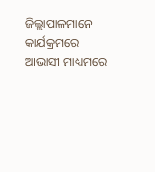ଜିଲ୍ଲାପାଳମାନେ କାର୍ଯକ୍ରମରେ ଆଭାସୀ ମାଧ୍ୟମରେ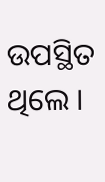ଉପସ୍ଥିତ ଥିଲେ ।